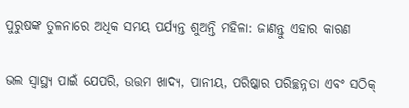ପୁରୁଷଙ୍କ ତୁଳନାରେ ଅଧିକ ସମୟ ପର୍ଯ୍ୟନ୍ତ ଶୁଅନ୍ତି ମହିଳା: ଜାଣନ୍ତୁ ଏହାର କାରଣ

ଭଲ ସ୍ୱାସ୍ଥ୍ୟ ପାଇଁ ଯେପରି, ଉତ୍ତମ ଖାଦ୍ୟ, ପାନୀୟ, ପରିଷ୍କାର ପରିଚ୍ଛନ୍ନତା ଏବଂ ସଠିକ୍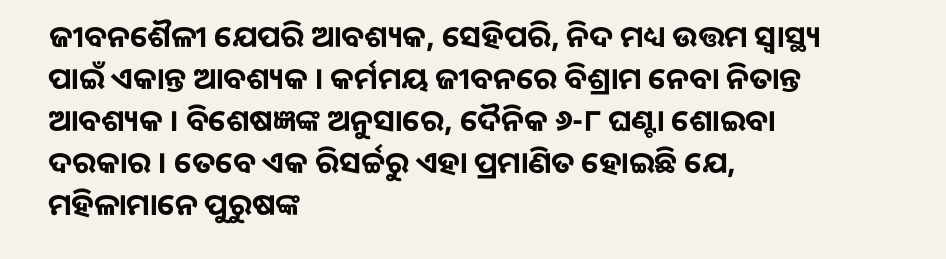ଜୀବନଶୈଳୀ ଯେପରି ଆବଶ୍ୟକ, ସେହିପରି, ନିଦ ମଧ୍ୟ ଉତ୍ତମ ସ୍ୱାସ୍ଥ୍ୟ ପାଇଁ ଏକାନ୍ତ ଆବଶ୍ୟକ । କର୍ମମୟ ଜୀବନରେ ବିଶ୍ରାମ ନେବା ନିତାନ୍ତ ଆବଶ୍ୟକ । ବିଶେଷଜ୍ଞଙ୍କ ଅନୁସାରେ, ଦୈନିକ ୬-୮ ଘଣ୍ଟା ଶୋଇବା ଦରକାର । ତେବେ ଏକ ରିସର୍ଚ୍ଚରୁ ଏହା ପ୍ରମାଣିତ ହୋଇଛି ଯେ, ମହିଳାମାନେ ପୁରୁଷଙ୍କ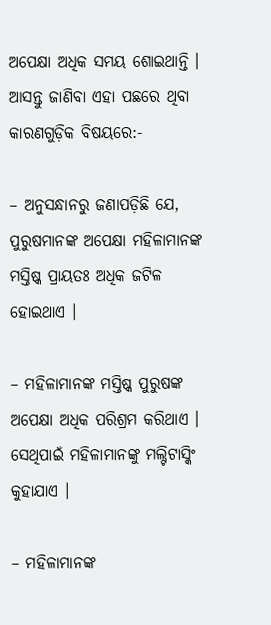ଅପେକ୍ଷା ଅଧିକ ସମୟ ଶୋଇଥାନ୍ତି । ଆସନ୍ତୁ ଜାଣିବା ଏହା ପଛରେ ଥିବା କାରଣଗୁଡ଼ିକ ବିଷୟରେ:-

– ଅନୁସନ୍ଧାନରୁ ଜଣାପଡ଼ିଛି ଯେ, ପୁରୁଷମାନଙ୍କ ଅପେକ୍ଷା ମହିଳାମାନଙ୍କ ମସ୍ତିଷ୍କ ପ୍ରାୟତଃ ଅଧିକ ଜଟିଳ ହୋଇଥାଏ ।

– ମହିଳାମାନଙ୍କ ମସ୍ତିଷ୍କ ପୁରୁଷଙ୍କ ଅପେକ୍ଷା ଅଧିକ ପରିଶ୍ରମ କରିଥାଏ । ସେଥିପାଇଁ ମହିଳାମାନଙ୍କୁ ମଲ୍ଟିଟାସ୍କିଂ କୁହାଯାଏ ।

– ମହିଳାମାନଙ୍କ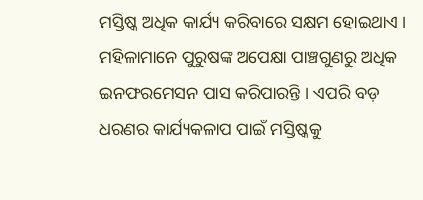ମସ୍ତିଷ୍କ ଅଧିକ କାର୍ଯ୍ୟ କରିବାରେ ସକ୍ଷମ ହୋଇଥାଏ । ମହିଳାମାନେ ପୁରୁଷଙ୍କ ଅପେକ୍ଷା ପାଞ୍ଚଗୁଣରୁ ଅଧିକ ଇନଫରମେସନ ପାସ କରିପାରନ୍ତି । ଏପରି ବଡ଼ ଧରଣର କାର୍ଯ୍ୟକଳାପ ପାଇଁ ମସ୍ତିଷ୍କକୁ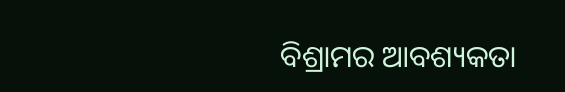ବିଶ୍ରାମର ଆବଶ୍ୟକତା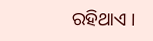ରହିଥାଏ ।